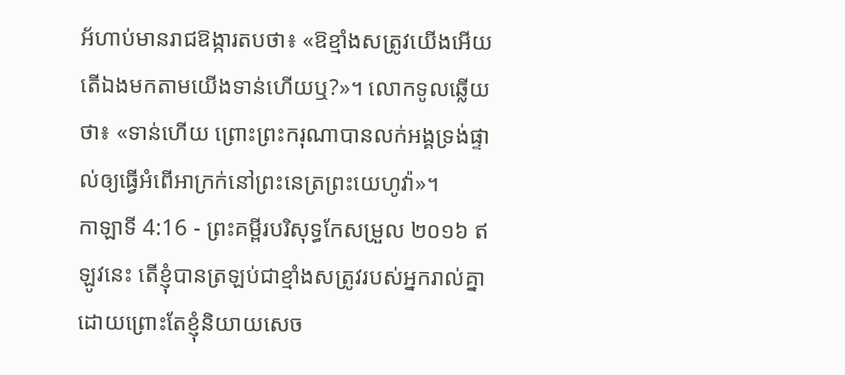អ័ហាប់មានរាជឱង្ការតបថា៖ «ឱខ្មាំងសត្រូវយើងអើយ តើឯងមកតាមយើងទាន់ហើយឬ?»។ លោកទូលឆ្លើយថា៖ «ទាន់ហើយ ព្រោះព្រះករុណាបានលក់អង្គទ្រង់ផ្ទាល់ឲ្យធ្វើអំពើអាក្រក់នៅព្រះនេត្រព្រះយេហូវ៉ា»។
កាឡាទី 4:16 - ព្រះគម្ពីរបរិសុទ្ធកែសម្រួល ២០១៦ ឥឡូវនេះ តើខ្ញុំបានត្រឡប់ជាខ្មាំងសត្រូវរបស់អ្នករាល់គ្នា ដោយព្រោះតែខ្ញុំនិយាយសេច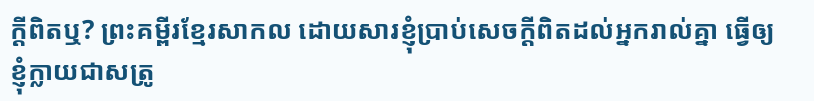ក្ដីពិតឬ? ព្រះគម្ពីរខ្មែរសាកល ដោយសារខ្ញុំប្រាប់សេចក្ដីពិតដល់អ្នករាល់គ្នា ធ្វើឲ្យខ្ញុំក្លាយជាសត្រូ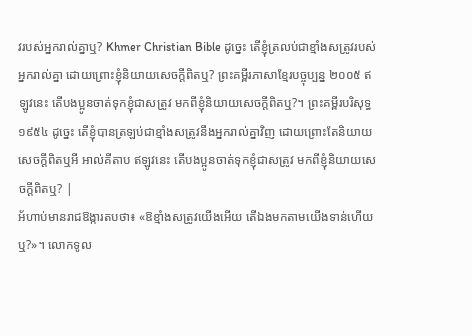វរបស់អ្នករាល់គ្នាឬ? Khmer Christian Bible ដូច្នេះ តើខ្ញុំត្រលប់ជាខ្មាំងសត្រូវរបស់អ្នករាល់គ្នា ដោយព្រោះខ្ញុំនិយាយសេចក្ដីពិតឬ? ព្រះគម្ពីរភាសាខ្មែរបច្ចុប្បន្ន ២០០៥ ឥឡូវនេះ តើបងប្អូនចាត់ទុកខ្ញុំជាសត្រូវ មកពីខ្ញុំនិយាយសេចក្ដីពិតឬ?។ ព្រះគម្ពីរបរិសុទ្ធ ១៩៥៤ ដូច្នេះ តើខ្ញុំបានត្រឡប់ជាខ្មាំងសត្រូវនឹងអ្នករាល់គ្នាវិញ ដោយព្រោះតែនិយាយសេចក្ដីពិតឬអី អាល់គីតាប ឥឡូវនេះ តើបងប្អូនចាត់ទុកខ្ញុំជាសត្រូវ មកពីខ្ញុំនិយាយសេចក្ដីពិតឬ? |
អ័ហាប់មានរាជឱង្ការតបថា៖ «ឱខ្មាំងសត្រូវយើងអើយ តើឯងមកតាមយើងទាន់ហើយឬ?»។ លោកទូល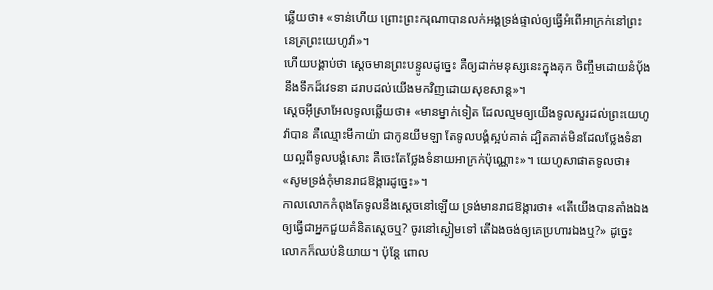ឆ្លើយថា៖ «ទាន់ហើយ ព្រោះព្រះករុណាបានលក់អង្គទ្រង់ផ្ទាល់ឲ្យធ្វើអំពើអាក្រក់នៅព្រះនេត្រព្រះយេហូវ៉ា»។
ហើយបង្គាប់ថា ស្ដេចមានព្រះបន្ទូលដូច្នេះ គឺឲ្យដាក់មនុស្សនេះក្នុងគុក ចិញ្ចឹមដោយនំបុ័ងនឹងទឹកដ៏វេទនា ដរាបដល់យើងមកវិញដោយសុខសាន្ត»។
ស្តេចអ៊ីស្រាអែលទូលឆ្លើយថា៖ «មានម្នាក់ទៀត ដែលល្មមឲ្យយើងទូលសួរដល់ព្រះយេហូវ៉ាបាន គឺឈ្មោះមីកាយ៉ា ជាកូនយីមឡា តែទូលបង្គំស្អប់គាត់ ដ្បិតគាត់មិនដែលថ្លែងទំនាយល្អពីទូលបង្គំសោះ គឺចេះតែថ្លែងទំនាយអាក្រក់ប៉ុណ្ណោះ»។ យេហូសាផាតទូលថា៖ «សូមទ្រង់កុំមានរាជឱង្ការដូច្នេះ»។
កាលលោកកំពុងតែទូលនឹងស្តេចនៅឡើយ ទ្រង់មានរាជឱង្ការថា៖ «តើយើងបានតាំងឯងឲ្យធ្វើជាអ្នកជួយគំនិតស្តេចឬ? ចូរនៅស្ងៀមទៅ តើឯងចង់ឲ្យគេប្រហារឯងឬ?» ដូច្នេះ លោកក៏ឈប់និយាយ។ ប៉ុន្តែ ពោល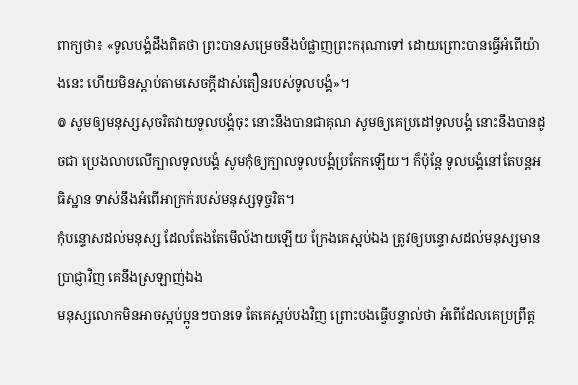ពាក្យថា៖ «ទូលបង្គំដឹងពិតថា ព្រះបានសម្រេចនឹងបំផ្លាញព្រះករុណាទៅ ដោយព្រោះបានធ្វើអំពើយ៉ាងនេះ ហើយមិនស្តាប់តាមសេចក្ដីដាស់តឿនរបស់ទូលបង្គំ»។
៙ សូមឲ្យមនុស្សសុចរិតវាយទូលបង្គំចុះ នោះនឹងបានជាគុណ សូមឲ្យគេប្រដៅទូលបង្គំ នោះនឹងបានដូចជា ប្រេងលាបលើក្បាលទូលបង្គំ សូមកុំឲ្យក្បាលទូលបង្គំប្រកែកឡើយ។ ក៏ប៉ុន្តែ ទូលបង្គំនៅតែបន្ដអធិស្ឋាន ទាស់នឹងអំពើអាក្រក់របស់មនុស្សទុច្ចរិត។
កុំបន្ទោសដល់មនុស្ស ដែលតែងតែមើល៍ងាយឡើយ ក្រែងគេស្អប់ឯង ត្រូវឲ្យបន្ទោសដល់មនុស្សមានប្រាជ្ញាវិញ គេនឹងស្រឡាញ់ឯង
មនុស្សលោកមិនអាចស្អប់ប្អូនៗបានទេ តែគេស្អប់បងវិញ ព្រោះបងធ្វើបន្ទាល់ថា អំពើដែលគេប្រព្រឹត្ត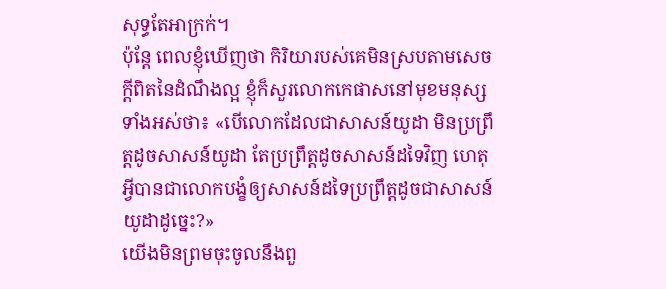សុទ្ធតែអាក្រក់។
ប៉ុន្តែ ពេលខ្ញុំឃើញថា កិរិយារបស់គេមិនស្របតាមសេចក្ដីពិតនៃដំណឹងល្អ ខ្ញុំក៏សួរលោកកេផាសនៅមុខមនុស្សទាំងអស់ថា៖ «បើលោកដែលជាសាសន៍យូដា មិនប្រព្រឹត្តដូចសាសន៍យូដា តែប្រព្រឹត្តដូចសាសន៍ដទៃវិញ ហេតុអ្វីបានជាលោកបង្ខំឲ្យសាសន៍ដទៃប្រព្រឹត្តដូចជាសាសន៍យូដាដូច្នេះ?»
យើងមិនព្រមចុះចូលនឹងពួ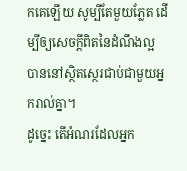កគេឡើយ សូម្បីតែមួយភ្លែត ដើម្បីឲ្យសេចក្ដីពិតនៃដំណឹងល្អ បាននៅស្ថិតស្ថេរជាប់ជាមួយអ្នករាល់គ្នា។
ដូច្នេះ តើអំណរដែលអ្នក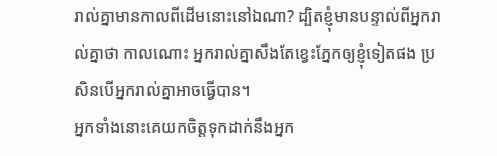រាល់គ្នាមានកាលពីដើមនោះនៅឯណា? ដ្បិតខ្ញុំមានបន្ទាល់ពីអ្នករាល់គ្នាថា កាលណោះ អ្នករាល់គ្នាសឹងតែខ្វេះភ្នែកឲ្យខ្ញុំទៀតផង ប្រសិនបើអ្នករាល់គ្នាអាចធ្វើបាន។
អ្នកទាំងនោះគេយកចិត្តទុកដាក់នឹងអ្នក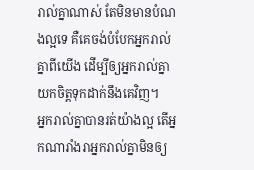រាល់គ្នាណាស់ តែមិនមានបំណងល្អទេ គឺគេចង់បំបែកអ្នករាល់គ្នាពីយើង ដើម្បីឲ្យអ្នករាល់គ្នាយកចិត្តទុកដាក់នឹងគេវិញ។
អ្នករាល់គ្នាបានរត់យ៉ាងល្អ តើអ្នកណារាំងរាអ្នករាល់គ្នាមិនឲ្យ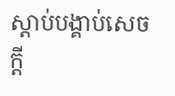ស្តាប់បង្គាប់សេចក្ដី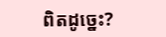ពិតដូច្នេះ?